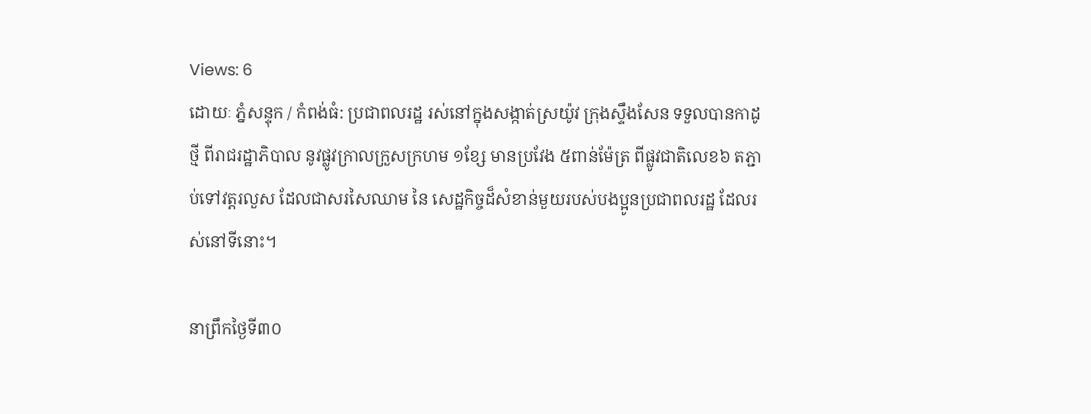Views: 6
ដោយៈ ភ្នំសន្ទុក / កំពង់ធំ: ប្រជាពលរដ្ឋ រស់នៅក្នុងសង្កាត់ស្រយ៉ូវ ក្រុងស្ទឹងសែន ទទួលបានកាដូថ្មី ពីរាជរដ្ឋាភិបាល នូវផ្លូវក្រាលក្រួសក្រហម ១ខ្សែ មានប្រវែង ៥ពាន់ម៉ែត្រ ពីផ្លូវជាតិលេខ៦ តភ្ជាប់ទៅវត្តរលួស ដែលជាសរសៃឈាម នៃ សេដ្ឋកិច្ចដ៏សំខាន់មួយរបស់បងប្អូនប្រជាពលរដ្ឋ ដែលរស់នៅទីនោះ។

នាព្រឹកថ្ងៃទី៣០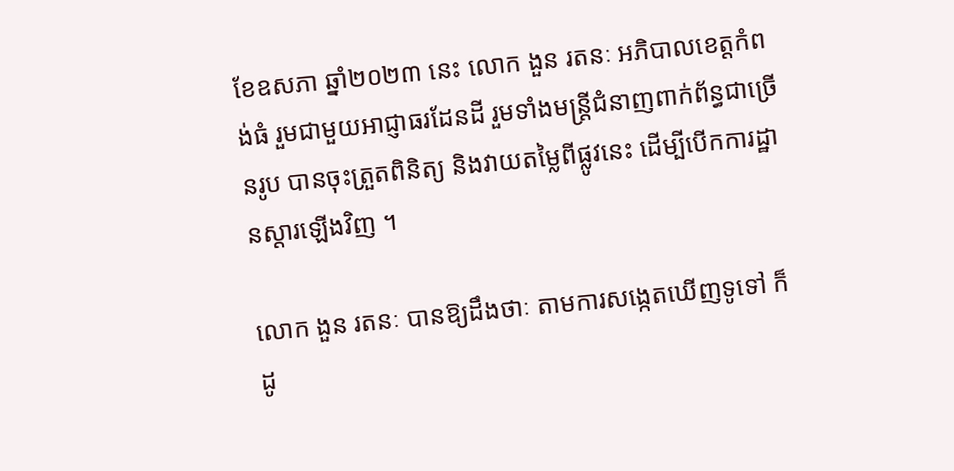ខែឧសភា ឆ្នាំ២០២៣ នេះ លោក ងួន រតនៈ អភិបាលខេត្តកំពង់ធំ រួមជាមួយអាជ្ញាធរដែនដី រួមទាំងមន្ត្រីជំនាញពាក់ព័ន្ធជាច្រើនរូប បានចុះត្រួតពិនិត្យ និងវាយតម្លៃពីផ្លូវនេះ ដើម្បីបើកការដ្ឋានស្ដារឡើងវិញ ។

លោក ងួន រតនៈ បានឱ្យដឹងថាៈ តាមការសង្កេតឃើញទូទៅ ក៏ដូ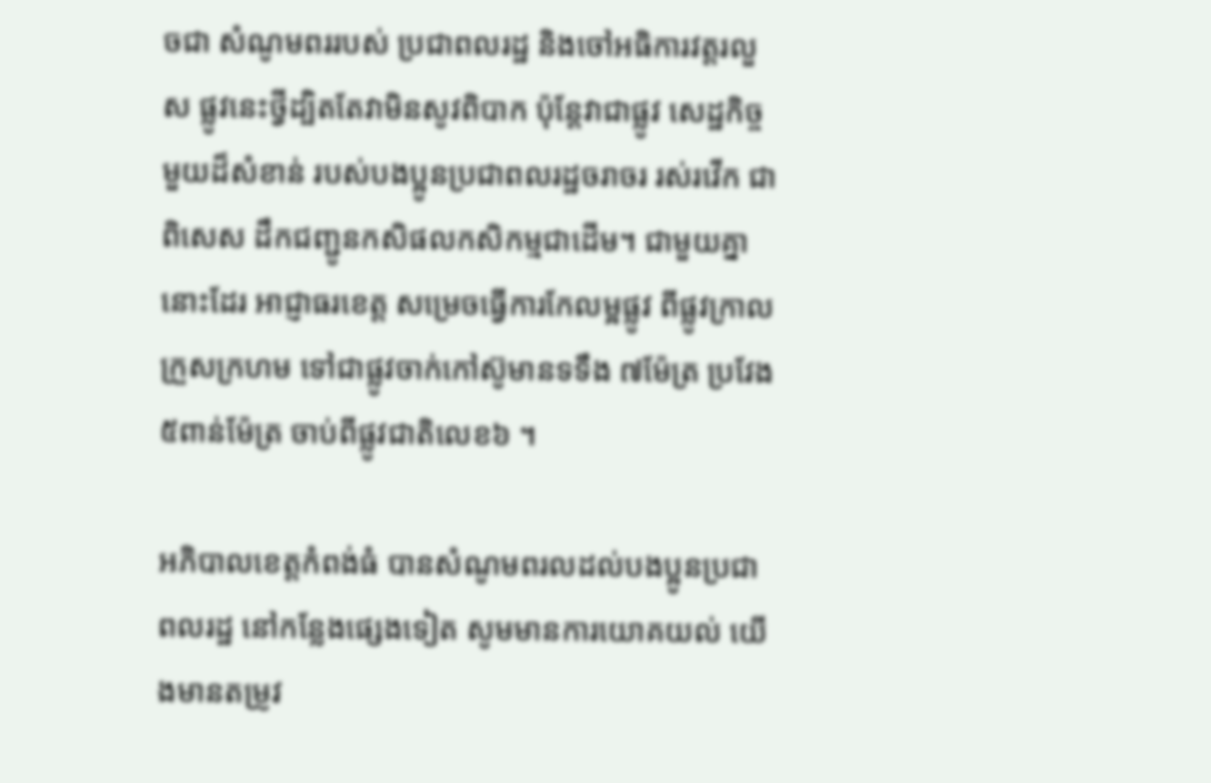ចជា សំណូមពររបស់ ប្រជាពលរដ្ឋ និងចៅអធិការវត្តរលួស ផ្លូវនេះថ្វីដ្បិតតែវាមិនសូវពិបាក ប៉ុន្តែវាជាផ្លូវ សេដ្ឋកិច្ចមួយដ៏សំខាន់ របស់បងប្អូនប្រជាពលរដ្ឋចរាចរ រស់រវើក ជាពិសេស ដឹកជញ្ជូនកសិផលកសិកម្មជាដើម។ ជាមួយគ្នានោះដែរ អាជ្ញាធរខេត្ត សម្រេចធ្វើការកែលម្អផ្លូវ ពីផ្លូវក្រាលក្រួសក្រហម ទៅជាផ្លូវចាក់កៅស៊ូមានទទឹង ៧ម៉ែត្រ ប្រវែង ៥ពាន់ម៉ែត្រ ចាប់ពីផ្លូវជាតិលេខ៦ ។

អភិបាលខេត្តកំពង់ធំ បានសំណូមពរលដល់បងប្អូនប្រជាពលរដ្ឋ នៅកន្លែងផ្សេងទៀត សូមមានការយោគយល់ យើងមានតម្រូវ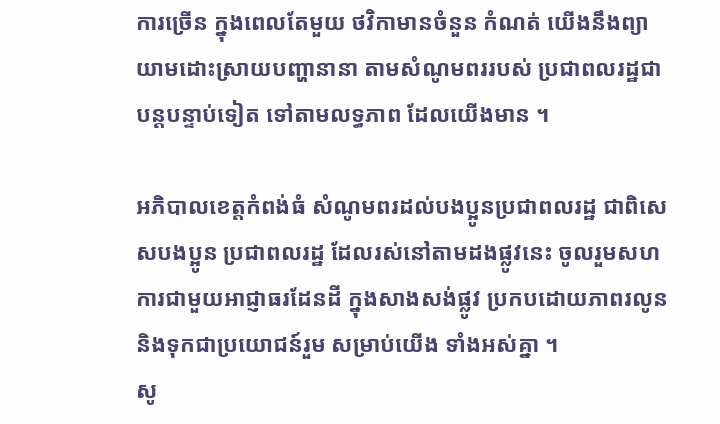ការច្រើន ក្នុងពេលតែមួយ ថវិកាមានចំនួន កំណត់ យើងនឹងព្យាយាមដោះស្រាយបញ្ហានានា តាមសំណូមពររបស់ ប្រជាពលរដ្ឋជាបន្តបន្ទាប់ទៀត ទៅតាមលទ្ធភាព ដែលយើងមាន ។

អភិបាលខេត្តកំពង់ធំ សំណូមពរដល់បងប្អូនប្រជាពលរដ្ឋ ជាពិសេសបងប្អូន ប្រជាពលរដ្ឋ ដែលរស់នៅតាមដងផ្លូវនេះ ចូលរួមសហការជាមួយអាជ្ញាធរដែនដី ក្នុងសាងសង់ផ្លូវ ប្រកបដោយភាពរលូន និងទុកជាប្រយោជន៍រួម សម្រាប់យើង ទាំងអស់គ្នា ។
សូ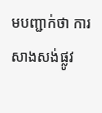មបញ្ជាក់ថា ការសាងសង់ផ្លូវ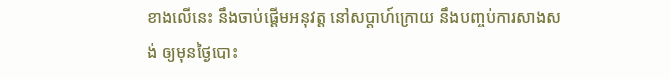ខាងលើនេះ នឹងចាប់ផ្តើមអនុវត្ត នៅសប្តាហ៍ក្រោយ នឹងបញ្ចប់ការសាងសង់ ឲ្យមុនថ្ងៃបោះ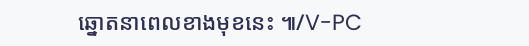ឆ្នោតនាពេលខាងមុខនេះ ៕/V-PC